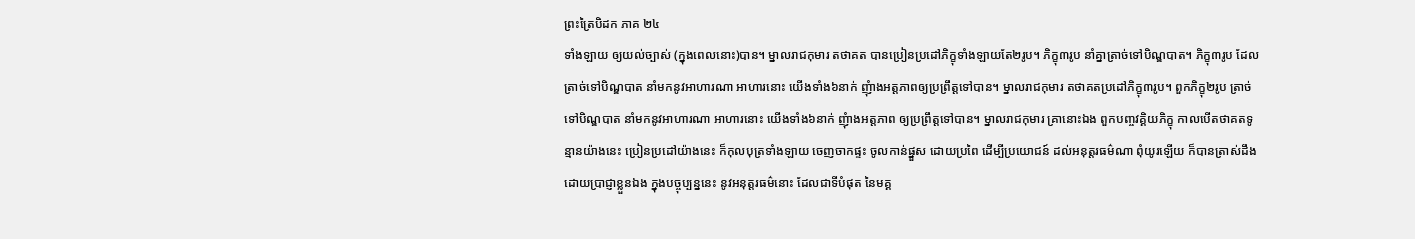ព្រះត្រៃបិដក ភាគ ២៤
ទាំងឡាយ ឲ្យយល់ច្បាស់ (ក្នុងពេលនោះ)បាន។ ម្នាលរាជកុមារ តថាគត បានប្រៀនប្រដៅភិក្ខុទាំងឡាយតែ២រូប។ ភិក្ខុ៣រូប នាំគ្នាត្រាច់ទៅបិណ្ឌបាត។ ភិក្ខុ៣រូប ដែលត្រាច់ទៅបិណ្ឌបាត នាំមកនូវអាហារណា អាហារនោះ យើងទាំង៦នាក់ ញុំាងអត្តភាពឲ្យប្រព្រឹត្តទៅបាន។ ម្នាលរាជកុមារ តថាគតប្រដៅភិក្ខុ៣រូប។ ពួកភិក្ខុ២រូប ត្រាច់ទៅបិណ្ឌបាត នាំមកនូវអាហារណា អាហារនោះ យើងទាំង៦នាក់ ញុំាងអត្តភាព ឲ្យប្រព្រឹត្តទៅបាន។ ម្នាលរាជកុមារ គ្រានោះឯង ពួកបញ្ចវគ្គិយភិក្ខុ កាលបើតថាគតទូន្មានយ៉ាងនេះ ប្រៀនប្រដៅយ៉ាងនេះ ក៏កុលបុត្រទាំងឡាយ ចេញចាកផ្ទះ ចូលកាន់ផ្នួស ដោយប្រពៃ ដើម្បីប្រយោជន៍ ដល់អនុត្តរធម៌ណា ពុំយូរឡើយ ក៏បានត្រាស់ដឹងដោយប្រាជ្ញាខ្លួនឯង ក្នុងបច្ចុប្បន្ននេះ នូវអនុត្តរធម៌នោះ ដែលជាទីបំផុត នៃមគ្គ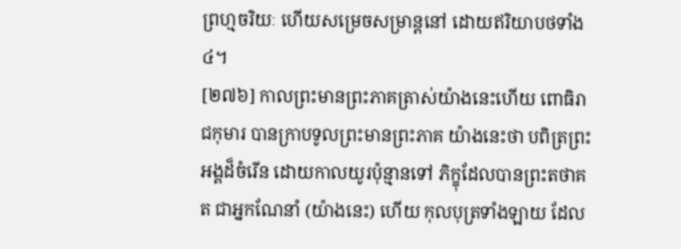ព្រហ្មចរិយៈ ហើយសម្រេចសម្រាន្តនៅ ដោយឥរិយាបថទាំង៤។
[២៧៦] កាលព្រះមានព្រះភាគត្រាស់យ៉ាងនេះហើយ ពោធិរាជកុមារ បានក្រាបទូលព្រះមានព្រះភាគ យ៉ាងនេះថា បពិត្រព្រះអង្គដ៏ចំរើន ដោយកាលយូរប៉ុន្មានទៅ ភិក្ខុដែលបានព្រះតថាគត ជាអ្នកណែនាំ (យ៉ាងនេះ) ហើយ កុលបុត្រទាំងឡាយ ដែល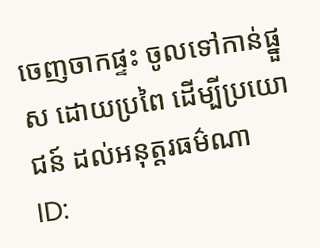ចេញចាកផ្ទះ ចូលទៅកាន់ផ្នួស ដោយប្រពៃ ដើម្បីប្រយោជន៍ ដល់អនុត្តរធម៌ណា
ID: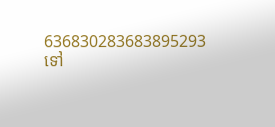636830283683895293
ទៅ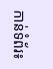កាន់ទំព័រ៖